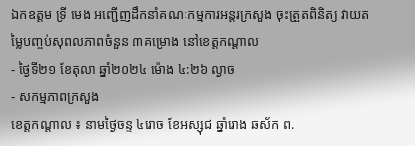ឯកឧត្តម ទ្រី មេង អញ្ជើញដឹកនាំគណៈកម្មការអន្តរក្រសួង ចុះត្រួតពិនិត្យ វាយតម្លៃបញ្ចប់សុពលភាពចំនួន ៣គម្រោង នៅខេត្តកណ្តាល
- ថ្ងៃទី២១ ខែតុលា ឆ្នាំ២០២៤ ម៉ោង ៤:២៦ ល្ងាច
- សកម្មភាពក្រសួង
ខេត្តកណ្តាល ៖ នាមថ្ងៃចន្ទ ៤រោច ខែអស្សុជ ឆ្នាំរោង ឆស័ក ព.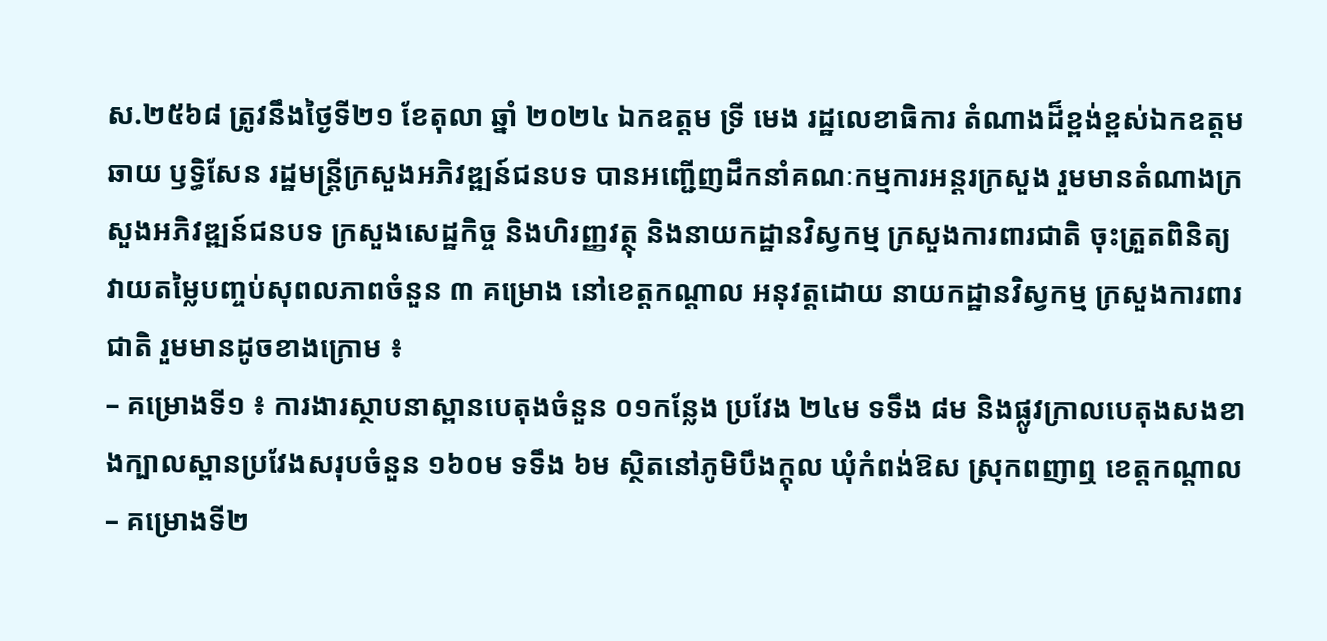ស.២៥៦៨ ត្រូវនឹងថ្ងៃទី២១ ខែតុលា ឆ្នាំ ២០២៤ ឯកឧត្តម ទ្រី មេង រដ្ឋលេខាធិការ តំណាងដ៏ខ្ពង់ខ្ពស់ឯកឧត្តម ឆាយ ឫទ្ធិសែន រដ្ឋមន្ត្រីក្រសួងអភិវឌ្ឍន៍ជនបទ បានអញ្ជើញដឹកនាំគណៈកម្មការអន្តរក្រសួង រួមមានតំណាងក្រសួងអភិវឌ្ឍន៍ជនបទ ក្រសួងសេដ្ឋកិច្ច និងហិរញ្ញវត្ថុ និងនាយកដ្ឋានវិស្វកម្ម ក្រសួងការពារជាតិ ចុះត្រួតពិនិត្យ វាយតម្លៃបញ្ចប់សុពលភាពចំនួន ៣ គម្រោង នៅខេត្តកណ្តាល អនុវត្តដោយ នាយកដ្ឋានវិស្វកម្ម ក្រសួងការពារជាតិ រួមមានដូចខាងក្រោម ៖
– គម្រោងទី១ ៖ ការងារស្ថាបនាស្ពានបេតុងចំនួន ០១កន្លែង ប្រវែង ២៤ម ទទឹង ៨ម និងផ្លូវក្រាលបេតុងសងខាងក្បាលស្ពានប្រវែងសរុបចំនួន ១៦០ម ទទឹង ៦ម ស្ថិតនៅភូមិបឹងក្ដុល ឃុំកំពង់ឱស ស្រុកពញាឮ ខេត្តកណ្ដាល
– គម្រោងទី២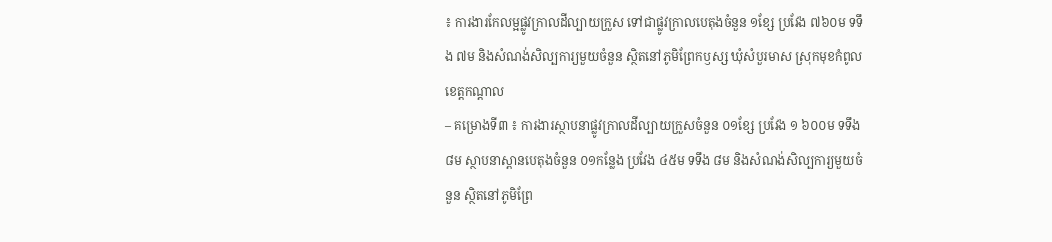៖ ការងារកែលម្អផ្លូវក្រាលដីល្បាយក្រួស ទៅជាផ្លូវក្រាលបេតុងចំនួន ១ខ្សែ ប្រវែង ៧៦០ម ទទឹង ៧ម និងសំណង់សិល្បការ្យមួយចំនួន ស្ថិតនៅភូមិព្រែកឫស្ស ឃុំសំបួរមាស ស្រុកមុខកំពូល ខេត្តកណ្ដាល
– គម្រោងទី៣ ៖ ការងារស្ថាបនាផ្លូវក្រាលដីល្បាយក្រួសចំនួន ០១ខ្សែ ប្រវែង ១ ៦០០ម ទទឹង ៨ម ស្ថាបនាស្ពានបេតុងចំនួន ០១កន្លែង ប្រវែង ៤៥ម ទទឹង ៨ម និងសំណង់សិល្បការ្យមួយចំនួន ស្ថិតនៅភូមិព្រែ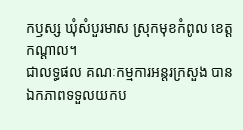កឫស្ស ឃុំសំបួរមាស ស្រុកមុខកំពូល ខេត្តកណ្ដាល។
ជាលទ្ធផល គណៈកម្មការអន្តរក្រសួង បានឯកភាពទទួលយកប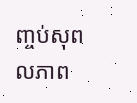ញ្ចប់សុពលភាព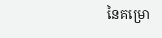នៃគម្រោ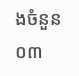ងចំនួន ០៣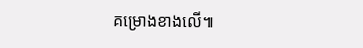គម្រោងខាងលើ៕